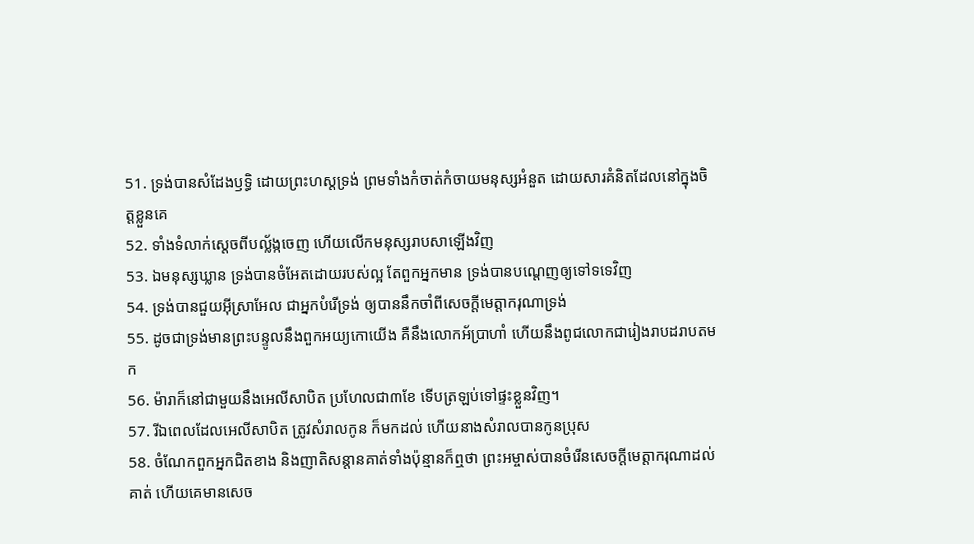51. ទ្រង់បានសំដែងឫទ្ធិ ដោយព្រះហស្តទ្រង់ ព្រមទាំងកំចាត់កំចាយមនុស្សអំនួត ដោយសារគំនិតដែលនៅក្នុងចិត្តខ្លួនគេ
52. ទាំងទំលាក់ស្តេចពីបល្ល័ង្កចេញ ហើយលើកមនុស្សរាបសាឡើងវិញ
53. ឯមនុស្សឃ្លាន ទ្រង់បានចំអែតដោយរបស់ល្អ តែពួកអ្នកមាន ទ្រង់បានបណ្តេញឲ្យទៅទទេវិញ
54. ទ្រង់បានជួយអ៊ីស្រាអែល ជាអ្នកបំរើទ្រង់ ឲ្យបាននឹកចាំពីសេចក្ដីមេត្តាករុណាទ្រង់
55. ដូចជាទ្រង់មានព្រះបន្ទូលនឹងពួកអយ្យកោយើង គឺនឹងលោកអ័ប្រាហាំ ហើយនឹងពូជលោកជារៀងរាបដរាបតមក
56. ម៉ារាក៏នៅជាមួយនឹងអេលីសាបិត ប្រហែលជា៣ខែ ទើបត្រឡប់ទៅផ្ទះខ្លួនវិញ។
57. រីឯពេលដែលអេលីសាបិត ត្រូវសំរាលកូន ក៏មកដល់ ហើយនាងសំរាលបានកូនប្រុស
58. ចំណែកពួកអ្នកជិតខាង និងញាតិសន្តានគាត់ទាំងប៉ុន្មានក៏ឮថា ព្រះអម្ចាស់បានចំរើនសេចក្ដីមេត្តាករុណាដល់គាត់ ហើយគេមានសេច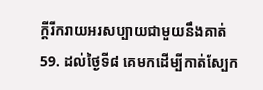ក្ដីរីករាយអរសប្បាយជាមួយនឹងគាត់
59. ដល់ថ្ងៃទី៨ គេមកដើម្បីកាត់ស្បែក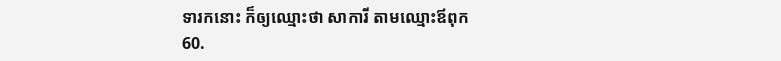ទារកនោះ ក៏ឲ្យឈ្មោះថា សាការី តាមឈ្មោះឪពុក
60.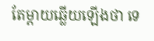តែម្តាយឆ្លើយឡើងថា ទេ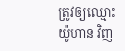ត្រូវឲ្យឈ្មោះ យ៉ូហាន វិញ